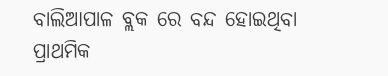ବାଲିଆପାଳ ବ୍ଲକ ରେ ବନ୍ଦ ହୋଇଥିବା ପ୍ରାଥମିକ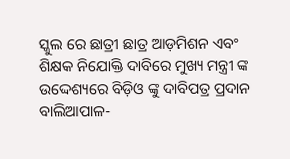ସ୍କୁଲ ରେ ଛାତ୍ରୀ ଛାତ୍ର ଆଡ଼ମିଶନ ଏବଂ ଶିକ୍ଷକ ନିଯୋକ୍ତି ଦାବିରେ ମୁଖ୍ୟ ମନ୍ତ୍ରୀ ଙ୍କ ଉଦ୍ଦେଶ୍ୟରେ ବିଡ଼ିଓ ଙ୍କୁ ଦାବିପତ୍ର ପ୍ରଦାନ
ବାଲିଆପାଳ-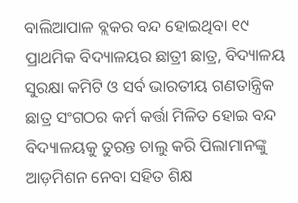ବାଲିଆପାଳ ବ୍ଲକର ବନ୍ଦ ହୋଇଥିବା ୧୯ ପ୍ରାଥମିକ ବିଦ୍ୟାଳୟର ଛାତ୍ରୀ ଛାତ୍ର, ବିଦ୍ୟାଳୟ ସୁରକ୍ଷା କମିଟି ଓ ସର୍ବ ଭାରତୀୟ ଗଣତାନ୍ତ୍ରିକ ଛାତ୍ର ସଂଗଠର କର୍ମ କର୍ତ୍ତା ମିଳିତ ହୋଇ ବନ୍ଦ ବିଦ୍ୟାଳୟକୁ ତୁରନ୍ତ ଚାଲୁ କରି ପିଲାମାନଙ୍କୁ ଆଡ଼ମିଶନ ନେବା ସହିତ ଶିକ୍ଷ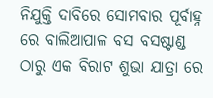ନିଯୁକ୍ତି ଦାବିରେ ସୋମବାର ପୂର୍ବାହ୍ନ ରେ ବାଲିଆପାଳ ବସ ବସଷ୍ଟାଣ୍ଡ ଠାରୁ ଏକ ବିରାଟ ଶୁଭା ଯାତ୍ରା ରେ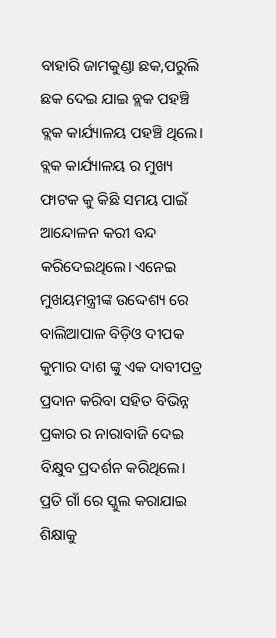ବାହାରି ଜାମକୁଣ୍ଡା ଛକ,ପରୁଲି ଛକ ଦେଇ ଯାଇ ବ୍ଲକ ପହଞ୍ଚି ବ୍ଲକ କାର୍ଯ୍ୟାଳୟ ପହଞ୍ଚି ଥିଲେ। ବ୍ଲକ କାର୍ଯ୍ୟାଳୟ ର ମୁଖ୍ୟ ଫାଟକ କୁ କିଛି ସମୟ ପାଇଁ ଆନ୍ଦୋଳନ କରୀ ବନ୍ଦ କରିଦେଇଥିଲେ। ଏନେଇ ମୁଖୟମନ୍ତ୍ରୀଙ୍କ ଉଦ୍ଦେଶ୍ୟ ରେ ବାଲିଆପାଳ ବିଡ଼ିଓ ଦୀପକ କୁମାର ଦାଶ ଙ୍କୁ ଏକ ଦାବୀପତ୍ର ପ୍ରଦାନ କରିବା ସହିତ ବିଭିନ୍ନ ପ୍ରକାର ର ନାରାବାଜି ଦେଇ ବିକ୍ଷୁବ ପ୍ରଦର୍ଶନ କରିଥିଲେ। ପ୍ରତି ଗାଁ ରେ ସ୍କୁଲ କରାଯାଇ ଶିକ୍ଷାକୁ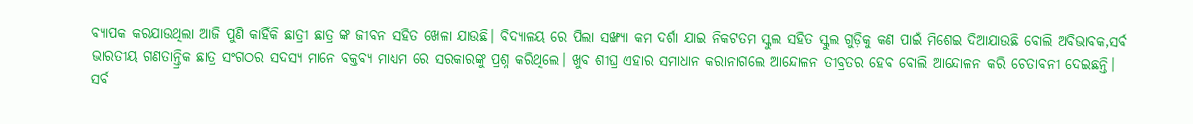ବ୍ୟାପକ କରଯାଉଥିଲା ଆଜି ପୁଣି କାହିଁକି ଛାତ୍ରୀ ଛାତ୍ର ଙ୍କ ଜୀବନ ସହିତ ଖେଳା ଯାଉଛି। ବିଦ୍ୟାଳୟ ରେ ପିଲା ସଙ୍ଖ୍ୟା କମ ଦର୍ଶା ଯାଇ ନିକଟତମ ସ୍କୁଲ ସହିତ ସ୍କୁଲ ଗୁଡ଼ିକୁ କଣ ପାଇଁ ମିଶେଇ ଦିଆଯାଉଛି ବୋଲି ଅବିଭାବକ,ସର୍ବ ଭାରତୀୟ ଗଣତାନ୍ତ୍ରିକ ଛାତ୍ର ସଂଗଠର ସଦସ୍ୟ ମାନେ ବକ୍ତବ୍ୟ ମାଧ୍ୟମ ରେ ସରକାରଙ୍କୁ ପ୍ରଶ୍ନ କରିଥିଲେ। ଖୁବ ଶୀଘ୍ର ଏହାର ସମାଧାନ କରାନାଗଲେ ଆନ୍ଦୋଳନ ତୀବ୍ରତର ହେବ ବୋଲି ଆନ୍ଦୋଳନ କରି ଚେତାବନୀ ଦେଇଛନ୍ତି।
ସର୍ବ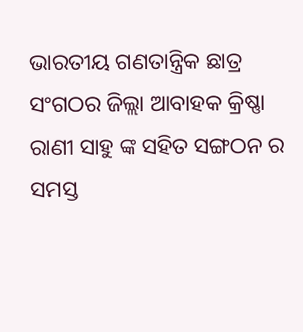ଭାରତୀୟ ଗଣତାନ୍ତ୍ରିକ ଛାତ୍ର ସଂଗଠର ଜିଲ୍ଲା ଆବାହକ କ୍ରିଷ୍ଣା ରାଣୀ ସାହୁ ଙ୍କ ସହିତ ସଙ୍ଗଠନ ର ସମସ୍ତ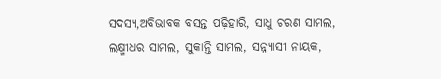ସଦସ୍ୟ,ଅବିଭାବକ ବସନ୍ତ ପଢ଼ିହାରି, ସାଧୁ ଚରଣ ସାମଲ, ଲକ୍ଷ୍ମୀଧର ସାମଲ, ସୁକାନ୍ତି ସାମଲ, ସନ୍ନ୍ୟାସୀ ନାୟକ,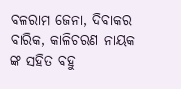ବଳରାମ ଜେନା, ଦିବାକର ବାରିକ, କାଳିଚରଣ ନାୟକ ଙ୍କ ସହିତ ବହୁ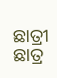ଛାତ୍ରୀ ଛାତ୍ର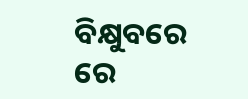ବିକ୍ଷୁବରେ ରେ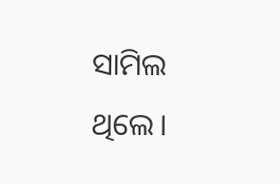ସାମିଲ ଥିଲେ।